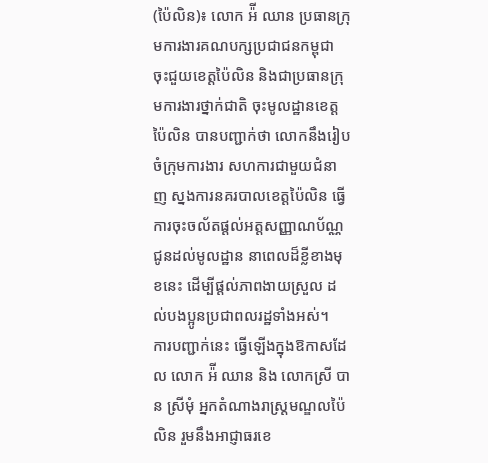(ប៉ៃលិន)៖ លោក អ៉ី ឈាន ប្រធានក្រុមការងារគណបក្សប្រជាជនកម្ពុជា ចុះជួយខេត្តប៉ៃលិន និងជាប្រធានក្រុមការងារថ្នាក់ជាតិ ចុះមូលដ្ឋានខេត្តប៉ៃលិន បានបញ្ជាក់ថា លោកនឹងរៀបចំក្រុមការងារ សហការជាមួយជំនាញ ស្នងការនគរបាលខេត្តប៉ៃលិន ធ្វើការចុះចល័តផ្តល់អត្តសញ្ញាណប័ណ្ណ ជូនដល់មូលដ្ឋាន នាពេលដ៏ខ្លីខាងមុខនេះ ដើម្បីផ្តល់ភាពងាយស្រួល ដល់បងប្អូនប្រជាពលរដ្ឋទាំងអស់។
ការបញ្ជាក់នេះ ធ្វើឡើងក្នុងឱកាសដែល លោក អ៉ី ឈាន និង លោកស្រី បាន ស្រីមុំ អ្នកតំណាងរាស្រ្តមណ្ឌលប៉ៃលិន រួមនឹងអាជ្ញាធរខេ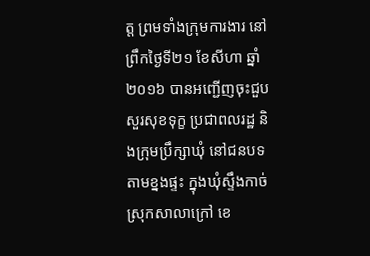ត្ត ព្រមទាំងក្រុមការងារ នៅព្រឹកថ្ងៃទី២១ ខែសីហា ឆ្នាំ២០១៦ បានអញ្ជើញចុះជួបសួរសុខទុក្ខ ប្រជាពលរដ្ឋ និងក្រុមប្រឹក្សាឃុំ នៅជនបទតាមខ្នងផ្ទះ ក្នុងឃុំស្ទឹងកាច់ ស្រុកសាលាក្រៅ ខេ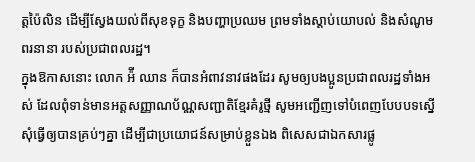ត្តប៉ៃលិន ដើម្បីស្វែងយល់ពីសុខទុក្ខ និងបញ្ហាប្រឈម ព្រមទាំងស្តាប់យោបល់ និងសំណូមពរនានា របស់ប្រជាពលរដ្ឋ។
ក្នុងឱកាសនោះ លោក អ៉ី ឈាន ក៏បានអំពាវនាវផងដែរ សូមឲ្យបងប្អូនប្រជាពលរដ្ឋទាំងអស់ ដែលពុំទាន់មានអត្តសញ្ញាណប័ណ្ណសញ្ជាតិខ្មែរគំរូថ្មី សូមអញ្ជើញទៅបំពេញបែបបទស្នើសុំធ្វើឲ្យបានគ្រប់ៗគ្នា ដើម្បីជាប្រយោជន៍សម្រាប់ខ្លួនឯង ពិសេសជាឯកសារផ្លូ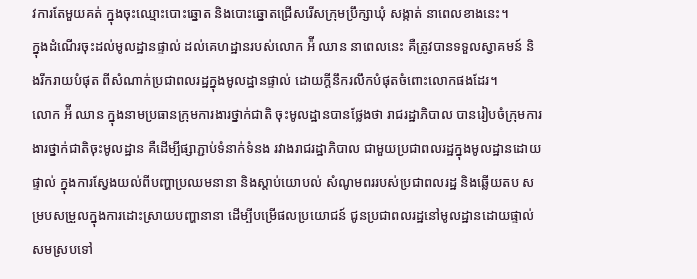វការតែមួយគត់ ក្នុងចុះឈ្មោះបោះឆ្នោត និងបោះឆ្នោតជ្រើសរើសក្រុមប្រឹក្សាឃុំ សង្កាត់ នាពេលខាងនេះ។
ក្នុងដំណើរចុះដល់មូលដ្ឋានផ្ទាល់ ដល់គេហដ្ឋានរបស់លោក អ៉ី ឈាន នាពេលនេះ គឺត្រូវបានទទួលស្វាគមន៍ និងរីករាយបំផុត ពីសំណាក់ប្រជាពលរដ្ឋក្នុងមូលដ្ឋានផ្ទាល់ ដោយក្តីនឹករលឹកបំផុតចំពោះលោកផងដែរ។
លោក អ៉ី ឈាន ក្នុងនាមប្រធានក្រុមការងារថ្នាក់ជាតិ ចុះមូលដ្ឋានបានថ្លែងថា រាជរដ្ឋាភិបាល បានរៀបចំក្រុមការងារថ្នាក់ជាតិចុះមូលដ្ឋាន គឺដើម្បីផ្សាភ្ជាប់ទំនាក់ទំនង រវាងរាជរដ្ឋាភិបាល ជាមួយប្រជាពលរដ្ឋក្នុងមូលដ្ឋានដោយផ្ទាល់ ក្នុងការស្វែងយល់ពីបញ្ហាប្រឈមនានា និងស្តាប់យោបល់ សំណូមពររបស់ប្រជាពលរដ្ឋ និងឆ្លើយតប សម្របសម្រួលក្នុងការដោះស្រាយបញ្ហានានា ដើម្បីបម្រើផលប្រយោជន៍ ជូនប្រជាពលរដ្ឋនៅមូលដ្ឋានដោយផ្ទាល់ សមស្របទៅ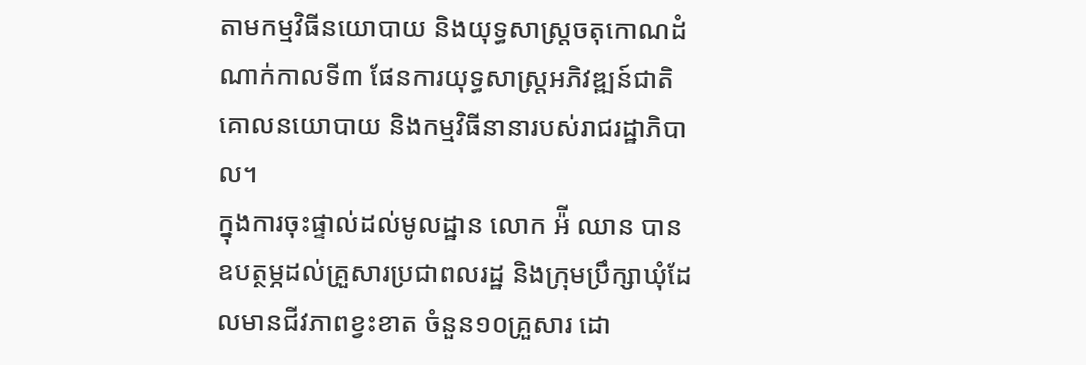តាមកម្មវិធីនយោបាយ និងយុទ្ធសាស្រ្តចតុកោណដំណាក់កាលទី៣ ផែនការយុទ្ធសាស្រ្តអភិវឌ្ឍន៍ជាតិ គោលនយោបាយ និងកម្មវិធីនានារបស់រាជរដ្ឋាភិបាល។
ក្នុងការចុះផ្ទាល់ដល់មូលដ្ឋាន លោក អ៉ី ឈាន បានឧបត្ថម្ភដល់គ្រួសារប្រជាពលរដ្ឋ និងក្រុមប្រឹក្សាឃុំដែលមានជីវភាពខ្វះខាត ចំនួន១០គ្រួសារ ដោ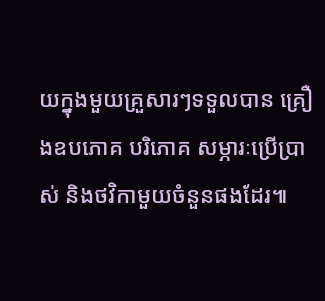យក្នុងមួយគ្រួសារៗទទួលបាន គ្រឿងឧបភោគ បរិភោគ សម្ភារៈប្រើប្រាស់ និងថវិកាមួយចំនួនផងដែរ៕